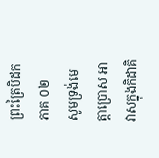ព្រះត្រៃបិដក ភាគ ០២
សូមទ្រង់មេត្តាប្រោស អាវាសក្នុងកិដាគិ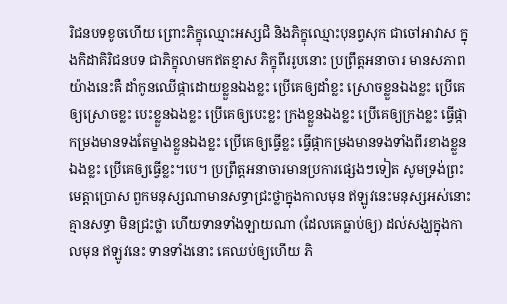រិជនបទខូចហើយ ព្រោះភិក្ខុឈ្មោះអស្សជិ និងភិក្ខុឈ្មោះបុនព្វសុក ជាចៅអាវាស ក្នុងកិដាគិរិជនបទ ជាភិក្ខុលាមកឥតខ្មាស ភិក្ខុពីររូបនោះ ប្រព្រឹត្តអនាចារ មានសភាពយ៉ាងនេះគឺ ដាំកូនឈើផ្កាដោយខ្លួនឯងខ្លះ ប្រើគេឲ្យដាំខ្លះ ស្រោចខ្លួនឯងខ្លះ ប្រើគេឲ្យស្រោចខ្លះ បេះខ្លួនឯងខ្លះ ប្រើគេឲ្យបេះខ្លះ ក្រងខ្លួនឯងខ្លះ ប្រើគេឲ្យក្រងខ្លះ ធ្វើផ្កាកម្រងមានទងតែម្ខាងខ្លួនឯងខ្លះ ប្រើគេឲ្យធ្វើខ្លះ ធ្វើផ្កាកម្រងមានទងទាំងពីរខាងខ្លួនឯងខ្លះ ប្រើគេឲ្យធ្វើខ្លះ។បេ។ ប្រព្រឹត្តអនាចារមានប្រការផ្សេងៗទៀត សូមទ្រង់ព្រះមេត្តាប្រោស ពួកមនុស្សណាមានសទ្ធាជ្រះថ្លាក្នុងកាលមុន ឥឡូវនេះមនុស្សអស់នោះ គ្មានសទ្ធា មិនជ្រះថ្លា ហើយទានទាំងឡាយណា (ដែលគេធ្លាប់ឲ្យ) ដល់សង្ឃក្នុងកាលមុន ឥឡូវនេះ ទានទាំងនោះ គេឈប់ឲ្យហើយ ភិ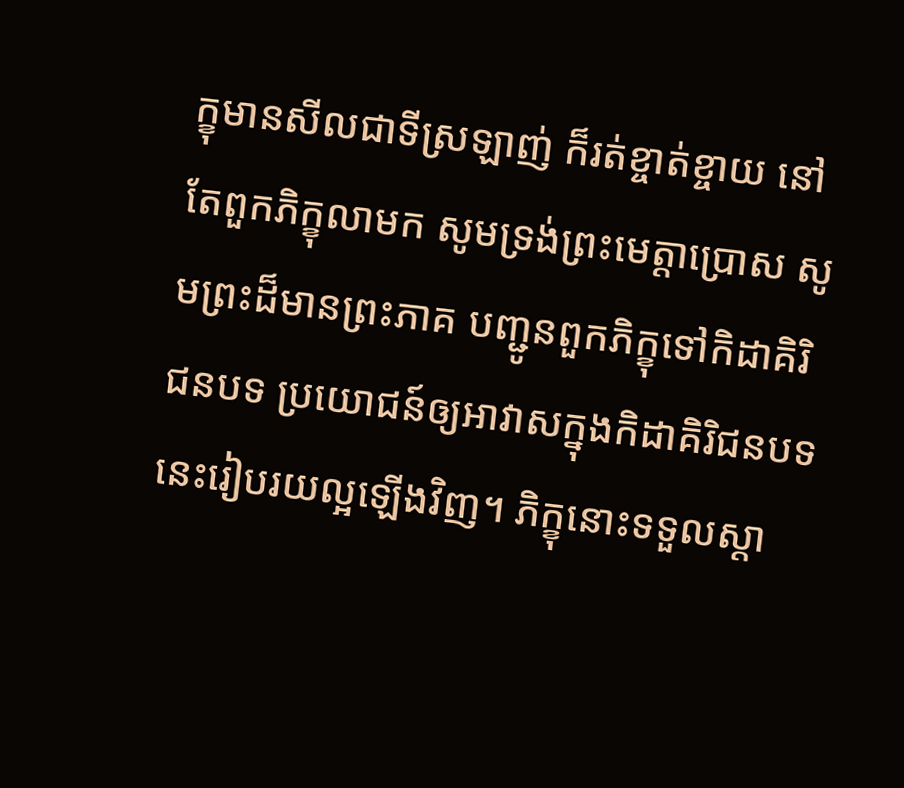ក្ខុមានសីលជាទីស្រឡាញ់ ក៏រត់ខ្ចាត់ខ្ចាយ នៅតែពួកភិក្ខុលាមក សូមទ្រង់ព្រះមេត្តាប្រោស សូមព្រះដ៏មានព្រះភាគ បញ្ជូនពួកភិក្ខុទៅកិដាគិរិជនបទ ប្រយោជន៍ឲ្យអាវាសក្នុងកិដាគិរិជនបទនេះរៀបរយល្អឡើងវិញ។ ភិក្ខុនោះទទួលស្តា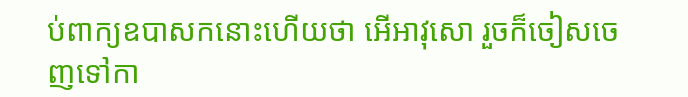ប់ពាក្យឧបាសកនោះហើយថា អើអាវុសោ រួចក៏ចៀសចេញទៅកា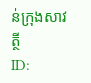ន់ក្រុងសាវត្ថី
ID: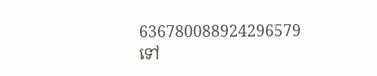636780088924296579
ទៅ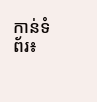កាន់ទំព័រ៖